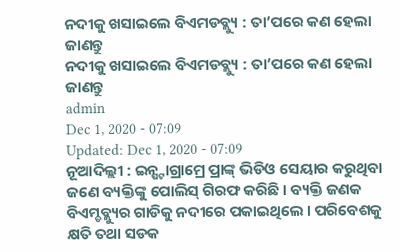ନଦୀକୁ ଖସାଇଲେ ବିଏମଡବ୍ଲ୍ୟୁ : ତା’ପରେ କଣ ହେଲା ଜାଣନ୍ତୁ
ନଦୀକୁ ଖସାଇଲେ ବିଏମଡବ୍ଲ୍ୟୁ : ତା’ପରେ କଣ ହେଲା ଜାଣନ୍ତୁ
admin
Dec 1, 2020 - 07:09
Updated: Dec 1, 2020 - 07:09
ନୂଆଦିଲ୍ଲୀ : ଇନ୍ଷ୍ଟାଗ୍ରାମ୍ରେ ପ୍ରାଙ୍କ୍ ଭିଡିଓ ସେୟାର କରୁଥିବା ଜଣେ ବ୍ୟକ୍ତିଙ୍କୁ ପୋଲିସ୍ ଗିରଫ କରିଛି । ବ୍ୟକ୍ତି ଜଣକ ବିଏମ୍ଡବ୍ଲ୍ୟୁର ଗାଡିକୁ ନଦୀରେ ପକାଇଥିଲେ । ପରିବେଶକୁ କ୍ଷତି ତଥା ସଡକ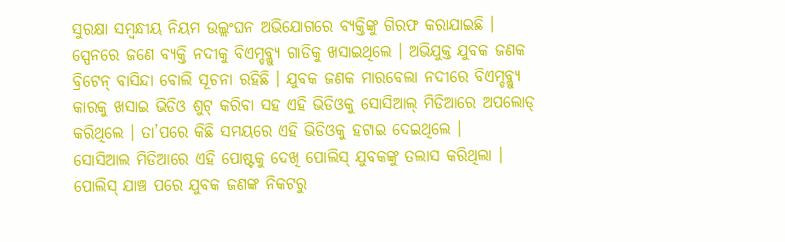ସୁରକ୍ଷା ସମ୍ବନ୍ଧୀୟ ନିୟମ ଉଲ୍ଲଂଘନ ଅଭିଯୋଗରେ ବ୍ୟକ୍ତିଙ୍କୁ ଗିରଫ କରାଯାଇଛି ।
ସ୍ପେନରେ ଜଣେ ବ୍ୟକ୍ତି ନଦୀକୁ ବିଏମ୍ଡବ୍ଲ୍ୟୁ ଗାଡିକୁ ଖସାଇଥିଲେ । ଅଭିଯୁକ୍ତ ଯୁବକ ଜଣକ ବ୍ରିଟେନ୍ ବାସିନ୍ଦା ବୋଲି ସୂଚନା ରହିଛି । ଯୁବକ ଜଣକ ମାରବେଲା ନଦୀରେ ବିଏମ୍ଡବ୍ଲ୍ୟୁ କାରକୁ ଖସାଇ ଭିଡିଓ ଶୁଟ୍ କରିବା ସହ ଏହି ଭିଡିଓକୁ ସୋସିଆଲ୍ ମିଡିଆରେ ଅପଲୋଡ୍ କରିଥିଲେ । ତା’ପରେ କିଛି ସମୟରେ ଏହି ଭିଡିଓକୁ ହଟାଇ ଦେଇଥିଲେ ।
ସୋସିଆଲ ମିଡିଆରେ ଏହି ପୋଷ୍ଟକୁ ଦେଖି ପୋଲିସ୍ ଯୁବକଙ୍କୁ ତଲାସ କରିଥିଲା । ପୋଲିସ୍ ଯାଞ୍ଚ ପରେ ଯୁବକ ଜଣଙ୍କ ନିକଟରୁ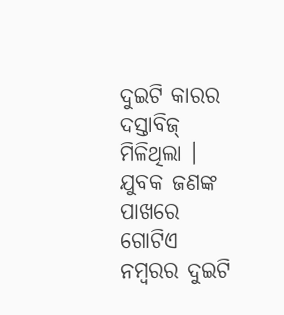ଦୁଇଟି କାରର ଦସ୍ତାବିଜ୍ ମିଳିଥିଲା । ଯୁବକ ଜଣଙ୍କ ପାଖରେ ଗୋଟିଏ ନମ୍ବରର ଦୁଇଟି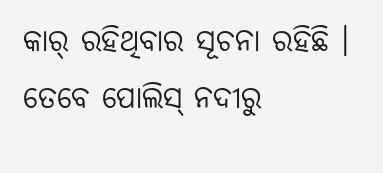କାର୍ ରହିଥିବାର ସୂଚନା ରହିଛି । ତେବେ ପୋଲିସ୍ ନଦୀରୁ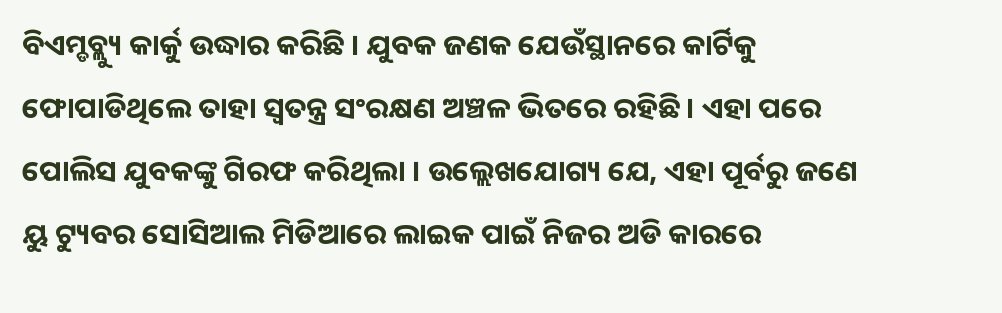ବିଏମ୍ଡବ୍ଲ୍ୟୁ କାର୍କୁ ଉଦ୍ଧାର କରିଛି । ଯୁବକ ଜଣକ ଯେଉଁସ୍ଥାନରେ କାର୍ଟିକୁ ଫୋପାଡିଥିଲେ ତାହା ସ୍ବତନ୍ତ୍ର ସଂରକ୍ଷଣ ଅଞ୍ଚଳ ଭିତରେ ରହିଛି। ଏହା ପରେ ପୋଲିସ ଯୁବକଙ୍କୁ ଗିରଫ କରିଥିଲା । ଉଲ୍ଲେଖଯୋଗ୍ୟ ଯେ, ଏହା ପୂର୍ବରୁ ଜଣେ ୟୁ ଟ୍ୟୁବର ସୋସିଆଲ ମିଡିଆରେ ଲାଇକ ପାଇଁ ନିଜର ଅଡି କାରରେ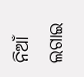ନିଆଁ ଲଗାଇ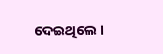ଦେଇଥିଲେ ।